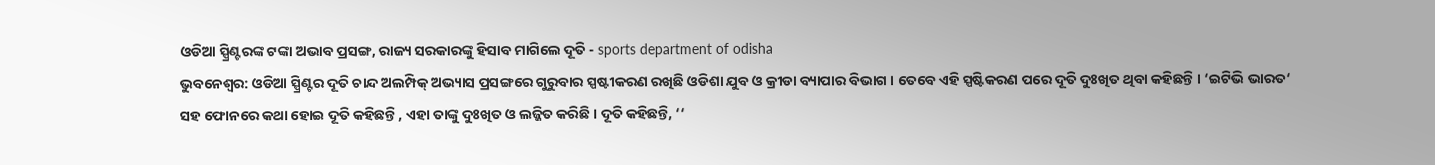ଓଡିଆ ସ୍ପ୍ରିଣ୍ଟରଙ୍କ ଟଙ୍କା ଅଭାବ ପ୍ରସଙ୍ଗ, ରାଜ୍ୟ ସରକାରଙ୍କୁ ହିସାବ ମାଗିଲେ ଦୂତି - sports department of odisha
ଭୁବନେଶ୍ବର: ଓଡିଆ ସ୍ପ୍ରିଣ୍ଟର ଦୂତି ଚାନ୍ଦ ଅଲମ୍ପିକ୍ ଅଭ୍ୟାସ ପ୍ରସଙ୍ଗରେ ଗୁରୁବାର ସ୍ପଷ୍ଟୀକରଣ ରଖିଛି ଓଡିଶା ଯୁବ ଓ କ୍ରୀଡା ବ୍ୟାପାର ବିଭାଗ । ତେବେ ଏହି ସ୍ପଷ୍ଟିକରଣ ପରେ ଦୂତି ଦୁଃଖିତ ଥିବା କହିଛନ୍ତି । ‘ଇଟିଭି ଭାରତ‘ ସହ ଫୋନରେ କଥା ହୋଇ ଦୂତି କହିଛନ୍ତି , ଏହା ତାଙ୍କୁ ଦୁଃଖିତ ଓ ଲଜ୍ଜିତ କରିଛି । ଦୂତି କହିଛନ୍ତି, ‘‘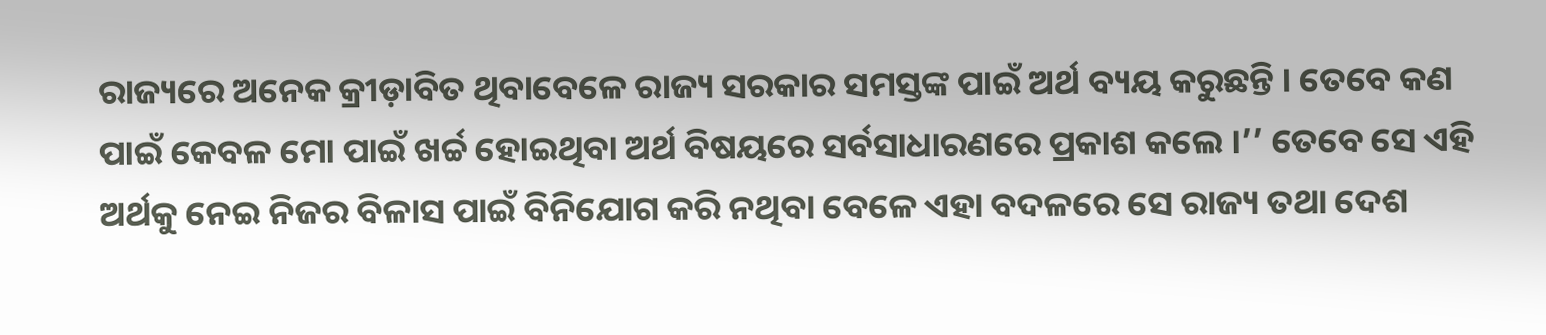ରାଜ୍ୟରେ ଅନେକ କ୍ରୀଡ଼ାବିତ ଥିବାବେଳେ ରାଜ୍ୟ ସରକାର ସମସ୍ତଙ୍କ ପାଇଁ ଅର୍ଥ ବ୍ୟୟ କରୁଛନ୍ତି । ତେବେ କଣ ପାଇଁ କେବଳ ମୋ ପାଇଁ ଖର୍ଚ୍ଚ ହୋଇଥିବା ଅର୍ଥ ବିଷୟରେ ସର୍ବସାଧାରଣରେ ପ୍ରକାଶ କଲେ ।’’ ତେବେ ସେ ଏହି ଅର୍ଥକୁ ନେଇ ନିଜର ବିଳାସ ପାଇଁ ବିନିଯୋଗ କରି ନଥିବା ବେଳେ ଏହା ବଦଳରେ ସେ ରାଜ୍ୟ ତଥା ଦେଶ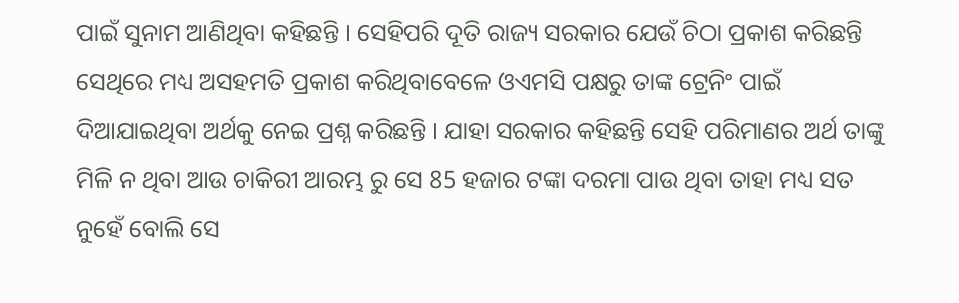ପାଇଁ ସୁନାମ ଆଣିଥିବା କହିଛନ୍ତି । ସେହିପରି ଦୂତି ରାଜ୍ୟ ସରକାର ଯେଉଁ ଚିଠା ପ୍ରକାଶ କରିଛନ୍ତି ସେଥିରେ ମଧ୍ୟ ଅସହମତି ପ୍ରକାଶ କରିଥିବାବେଳେ ଓଏମସି ପକ୍ଷରୁ ତାଙ୍କ ଟ୍ରେନିଂ ପାଇଁ ଦିଆଯାଇଥିବା ଅର୍ଥକୁ ନେଇ ପ୍ରଶ୍ନ କରିଛନ୍ତି । ଯାହା ସରକାର କହିଛନ୍ତି ସେହି ପରିମାଣର ଅର୍ଥ ତାଙ୍କୁ ମିଳି ନ ଥିବା ଆଉ ଚାକିରୀ ଆରମ୍ଭ ରୁ ସେ 85 ହଜାର ଟଙ୍କା ଦରମା ପାଉ ଥିବା ତାହା ମଧ୍ୟ ସତ ନୁହେଁ ବୋଲି ସେ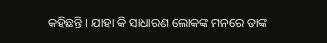କହିଛନ୍ତି । ଯାହା କି ସାଧାରଣ ଲୋକଙ୍କ ମନରେ ତାଙ୍କ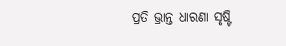ପ୍ରତି ଭ୍ରାନ୍ତ ଧାରଣା ସୃଷ୍ଟି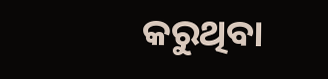କରୁଥିବା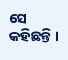ସେ କହିଛନ୍ତି ।